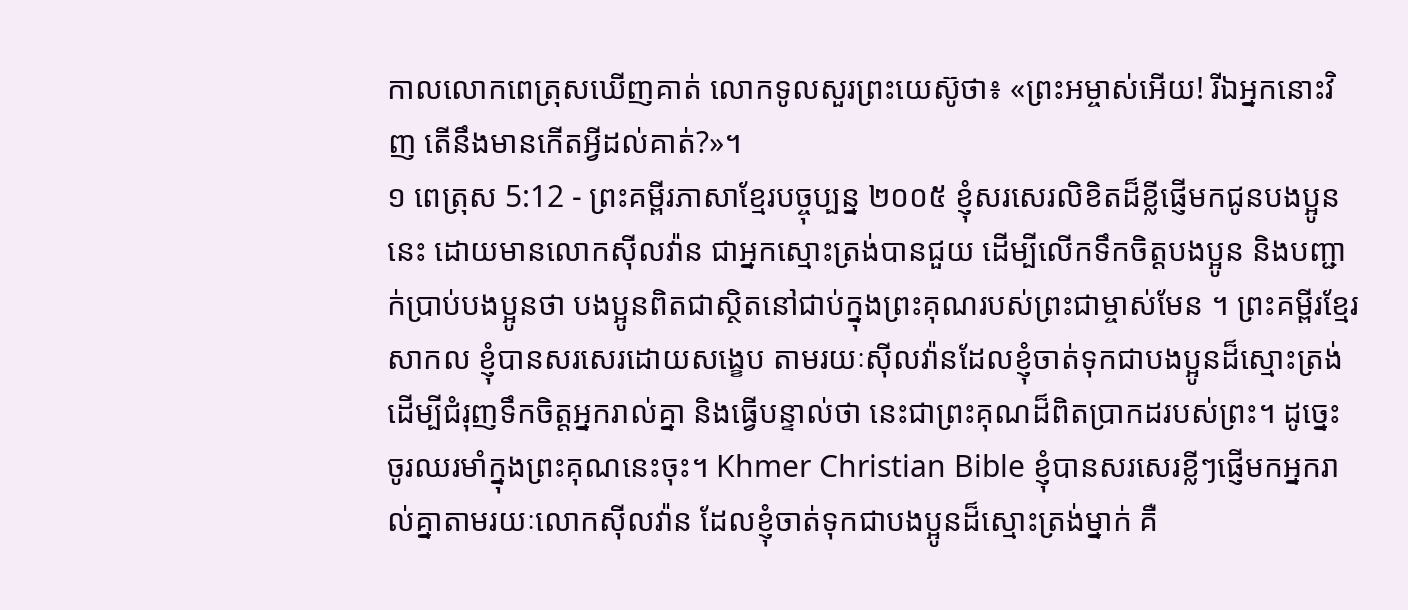កាលលោកពេត្រុសឃើញគាត់ លោកទូលសួរព្រះយេស៊ូថា៖ «ព្រះអម្ចាស់អើយ! រីឯអ្នកនោះវិញ តើនឹងមានកើតអ្វីដល់គាត់?»។
១ ពេត្រុស 5:12 - ព្រះគម្ពីរភាសាខ្មែរបច្ចុប្បន្ន ២០០៥ ខ្ញុំសរសេរលិខិតដ៏ខ្លីផ្ញើមកជូនបងប្អូននេះ ដោយមានលោកស៊ីលវ៉ាន ជាអ្នកស្មោះត្រង់បានជួយ ដើម្បីលើកទឹកចិត្តបងប្អូន និងបញ្ជាក់ប្រាប់បងប្អូនថា បងប្អូនពិតជាស្ថិតនៅជាប់ក្នុងព្រះគុណរបស់ព្រះជាម្ចាស់មែន ។ ព្រះគម្ពីរខ្មែរសាកល ខ្ញុំបានសរសេរដោយសង្ខេប តាមរយៈស៊ីលវ៉ានដែលខ្ញុំចាត់ទុកជាបងប្អូនដ៏ស្មោះត្រង់ ដើម្បីជំរុញទឹកចិត្តអ្នករាល់គ្នា និងធ្វើបន្ទាល់ថា នេះជាព្រះគុណដ៏ពិតប្រាកដរបស់ព្រះ។ ដូច្នេះ ចូរឈរមាំក្នុងព្រះគុណនេះចុះ។ Khmer Christian Bible ខ្ញុំបានសរសេរខ្លីៗផ្ញើមកអ្នករាល់គ្នាតាមរយៈលោកស៊ីលវ៉ាន ដែលខ្ញុំចាត់ទុកជាបងប្អូនដ៏ស្មោះត្រង់ម្នាក់ គឺ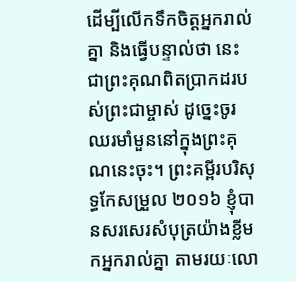ដើម្បីលើកទឹកចិត្ដអ្នករាល់គ្នា និងធ្វើបន្ទាល់ថា នេះជាព្រះគុណពិតប្រាកដរបស់ព្រះជាម្ចាស់ ដូច្នេះចូរឈរមាំមួននៅក្នុងព្រះគុណនេះចុះ។ ព្រះគម្ពីរបរិសុទ្ធកែសម្រួល ២០១៦ ខ្ញុំបានសរសេរសំបុត្រយ៉ាងខ្លីមកអ្នករាល់គ្នា តាមរយៈលោ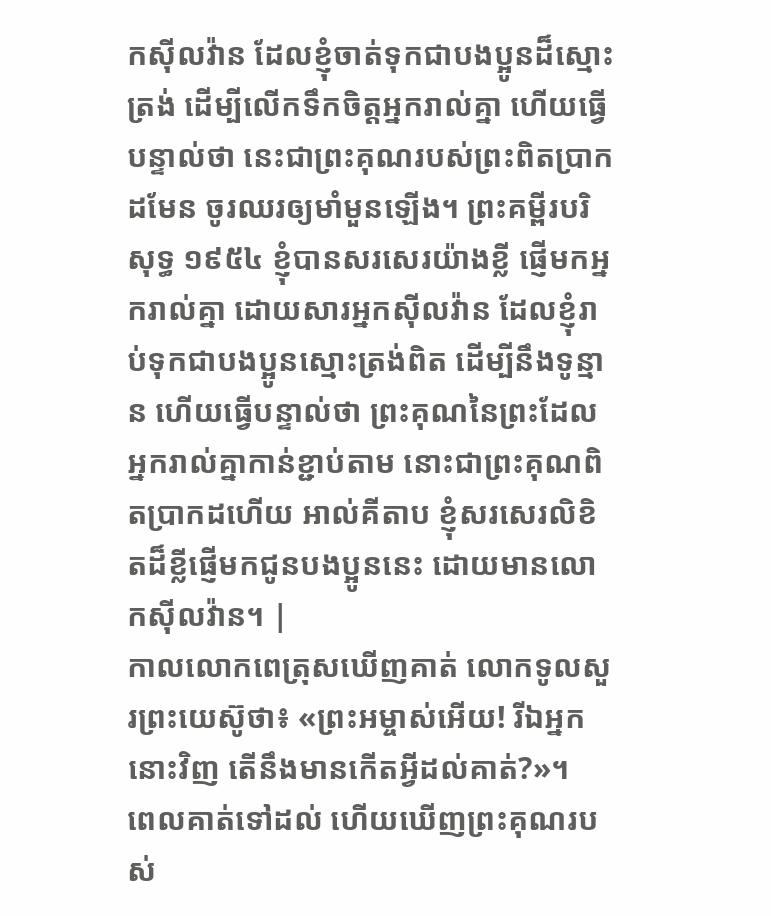កស៊ីលវ៉ាន ដែលខ្ញុំចាត់ទុកជាបងប្អូនដ៏ស្មោះត្រង់ ដើម្បីលើកទឹកចិត្តអ្នករាល់គ្នា ហើយធ្វើបន្ទាល់ថា នេះជាព្រះគុណរបស់ព្រះពិតប្រាកដមែន ចូរឈរឲ្យមាំមួនឡើង។ ព្រះគម្ពីរបរិសុទ្ធ ១៩៥៤ ខ្ញុំបានសរសេរយ៉ាងខ្លី ផ្ញើមកអ្នករាល់គ្នា ដោយសារអ្នកស៊ីលវ៉ាន ដែលខ្ញុំរាប់ទុកជាបងប្អូនស្មោះត្រង់ពិត ដើម្បីនឹងទូន្មាន ហើយធ្វើបន្ទាល់ថា ព្រះគុណនៃព្រះដែលអ្នករាល់គ្នាកាន់ខ្ជាប់តាម នោះជាព្រះគុណពិតប្រាកដហើយ អាល់គីតាប ខ្ញុំសរសេរលិខិតដ៏ខ្លីផ្ញើមកជូនបងប្អូននេះ ដោយមានលោកស៊ីលវ៉ាន។ |
កាលលោកពេត្រុសឃើញគាត់ លោកទូលសួរព្រះយេស៊ូថា៖ «ព្រះអម្ចាស់អើយ! រីឯអ្នកនោះវិញ តើនឹងមានកើតអ្វីដល់គាត់?»។
ពេលគាត់ទៅដល់ ហើយឃើញព្រះគុណរបស់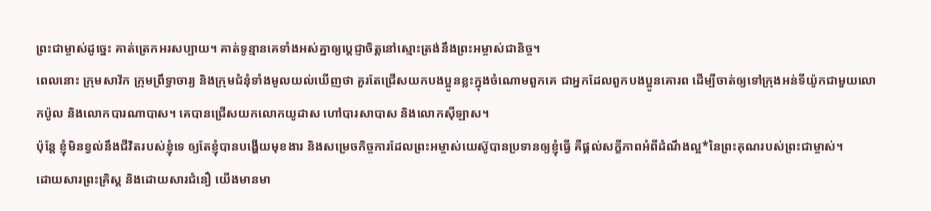ព្រះជាម្ចាស់ដូច្នេះ គាត់ត្រេកអរសប្បាយ។ គាត់ទូន្មានគេទាំងអស់គ្នាឲ្យប្ដេជ្ញាចិត្តនៅស្មោះត្រង់នឹងព្រះអម្ចាស់ជានិច្ច។
ពេលនោះ ក្រុមសាវ័ក ក្រុមព្រឹទ្ធាចារ្យ និងក្រុមជំនុំទាំងមូលយល់ឃើញថា គួរតែជ្រើសយកបងប្អូនខ្លះក្នុងចំណោមពួកគេ ជាអ្នកដែលពួកបងប្អូនគោរព ដើម្បីចាត់ឲ្យទៅក្រុងអន់ទីយ៉ូកជាមួយលោកប៉ូល និងលោកបារណាបាស។ គេបានជ្រើសយកលោកយូដាស ហៅបារសាបាស និងលោកស៊ីឡាស។
ប៉ុន្តែ ខ្ញុំមិនខ្វល់នឹងជីវិតរបស់ខ្ញុំទេ ឲ្យតែខ្ញុំបានបង្ហើយមុខងារ និងសម្រេចកិច្ចការដែលព្រះអម្ចាស់យេស៊ូបានប្រទានឲ្យខ្ញុំធ្វើ គឺផ្ដល់សក្ខីភាពអំពីដំណឹងល្អ*នៃព្រះគុណរបស់ព្រះជាម្ចាស់។
ដោយសារព្រះគ្រិស្ត និងដោយសារជំនឿ យើងមានមា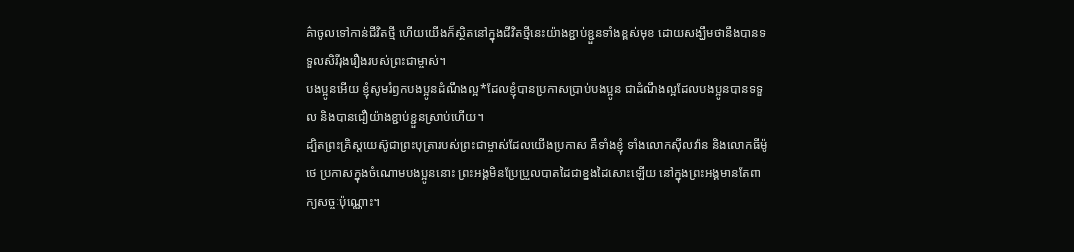គ៌ាចូលទៅកាន់ជីវិតថ្មី ហើយយើងក៏ស្ថិតនៅក្នុងជីវិតថ្មីនេះយ៉ាងខ្ជាប់ខ្ជួនទាំងខ្ពស់មុខ ដោយសង្ឃឹមថានឹងបានទទួលសិរីរុងរឿងរបស់ព្រះជាម្ចាស់។
បងប្អូនអើយ ខ្ញុំសូមរំឭកបងប្អូនដំណឹងល្អ*ដែលខ្ញុំបានប្រកាសប្រាប់បងប្អូន ជាដំណឹងល្អដែលបងប្អូនបានទទួល និងបានជឿយ៉ាងខ្ជាប់ខ្ជួនស្រាប់ហើយ។
ដ្បិតព្រះគ្រិស្តយេស៊ូជាព្រះបុត្រារបស់ព្រះជាម្ចាស់ដែលយើងប្រកាស គឺទាំងខ្ញុំ ទាំងលោកស៊ីលវ៉ាន និងលោកធីម៉ូថេ ប្រកាសក្នុងចំណោមបងប្អូននោះ ព្រះអង្គមិនប្រែប្រួលបាតដៃជាខ្នងដៃសោះឡើយ នៅក្នុងព្រះអង្គមានតែពាក្យសច្ចៈប៉ុណ្ណោះ។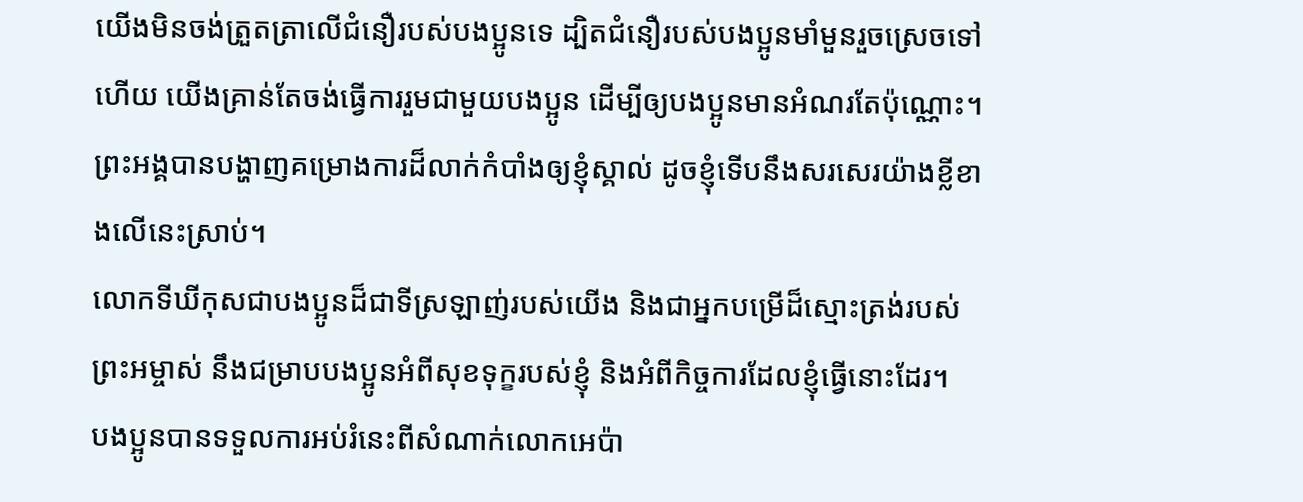យើងមិនចង់ត្រួតត្រាលើជំនឿរបស់បងប្អូនទេ ដ្បិតជំនឿរបស់បងប្អូនមាំមួនរួចស្រេចទៅហើយ យើងគ្រាន់តែចង់ធ្វើការរួមជាមួយបងប្អូន ដើម្បីឲ្យបងប្អូនមានអំណរតែប៉ុណ្ណោះ។
ព្រះអង្គបានបង្ហាញគម្រោងការដ៏លាក់កំបាំងឲ្យខ្ញុំស្គាល់ ដូចខ្ញុំទើបនឹងសរសេរយ៉ាងខ្លីខាងលើនេះស្រាប់។
លោកទីឃីកុសជាបងប្អូនដ៏ជាទីស្រឡាញ់របស់យើង និងជាអ្នកបម្រើដ៏ស្មោះត្រង់របស់ព្រះអម្ចាស់ នឹងជម្រាបបងប្អូនអំពីសុខទុក្ខរបស់ខ្ញុំ និងអំពីកិច្ចការដែលខ្ញុំធ្វើនោះដែរ។
បងប្អូនបានទទួលការអប់រំនេះពីសំណាក់លោកអេប៉ា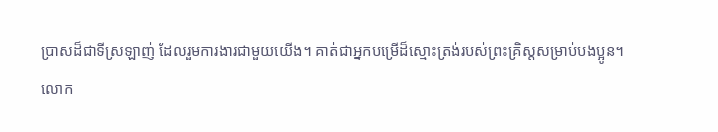ប្រាសដ៏ជាទីស្រឡាញ់ ដែលរួមការងារជាមួយយើង។ គាត់ជាអ្នកបម្រើដ៏ស្មោះត្រង់របស់ព្រះគ្រិស្តសម្រាប់បងប្អូន។
លោក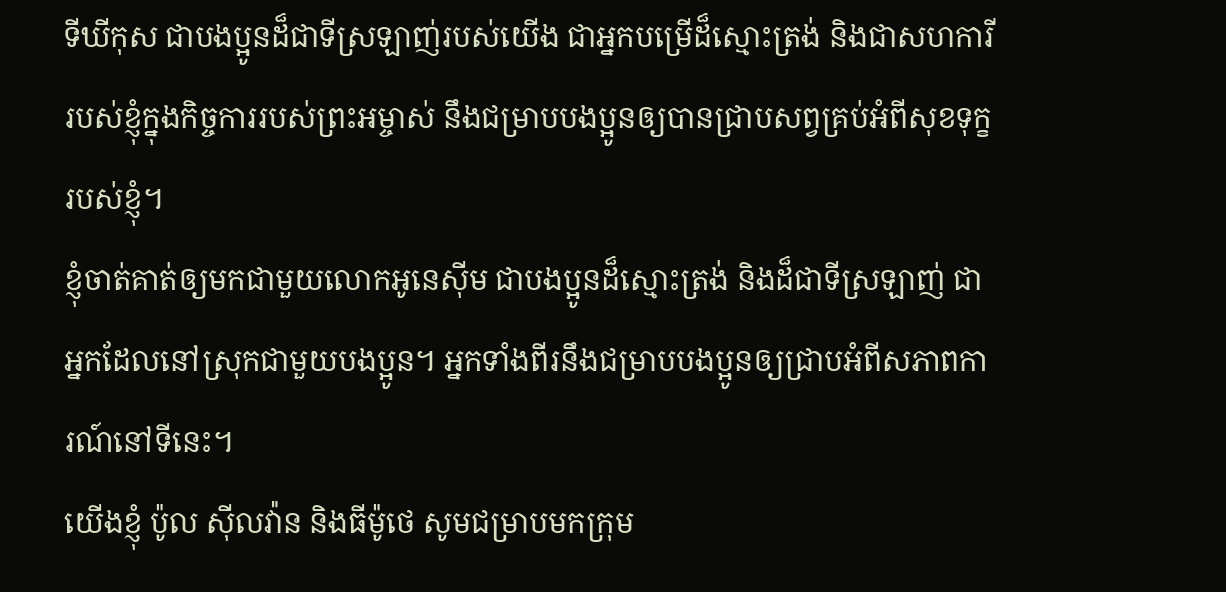ទីឃីកុស ជាបងប្អូនដ៏ជាទីស្រឡាញ់របស់យើង ជាអ្នកបម្រើដ៏ស្មោះត្រង់ និងជាសហការីរបស់ខ្ញុំក្នុងកិច្ចការរបស់ព្រះអម្ចាស់ នឹងជម្រាបបងប្អូនឲ្យបានជ្រាបសព្វគ្រប់អំពីសុខទុក្ខរបស់ខ្ញុំ។
ខ្ញុំចាត់គាត់ឲ្យមកជាមួយលោកអូនេស៊ីម ជាបងប្អូនដ៏ស្មោះត្រង់ និងដ៏ជាទីស្រឡាញ់ ជាអ្នកដែលនៅស្រុកជាមួយបងប្អូន។ អ្នកទាំងពីរនឹងជម្រាបបងប្អូនឲ្យជ្រាបអំពីសភាពការណ៍នៅទីនេះ។
យើងខ្ញុំ ប៉ូល ស៊ីលវ៉ាន និងធីម៉ូថេ សូមជម្រាបមកក្រុម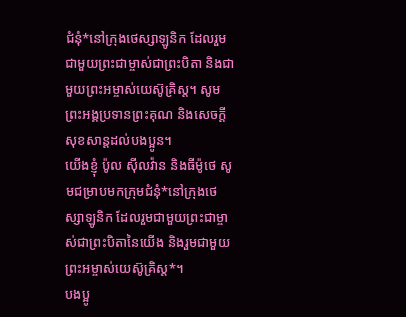ជំនុំ*នៅក្រុងថេស្សាឡូនិក ដែលរួមជាមួយព្រះជាម្ចាស់ជាព្រះបិតា និងជាមួយព្រះអម្ចាស់យេស៊ូគ្រិស្ត។ សូមព្រះអង្គប្រទានព្រះគុណ និងសេចក្ដីសុខសាន្តដល់បងប្អូន។
យើងខ្ញុំ ប៉ូល ស៊ីលវ៉ាន និងធីម៉ូថេ សូមជម្រាបមកក្រុមជំនុំ*នៅក្រុងថេស្សាឡូនិក ដែលរួមជាមួយព្រះជាម្ចាស់ជាព្រះបិតានៃយើង និងរួមជាមួយព្រះអម្ចាស់យេស៊ូគ្រិស្ត*។
បងប្អូ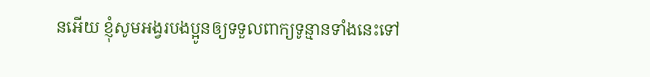នអើយ ខ្ញុំសូមអង្វរបងប្អូនឲ្យទទួលពាក្យទូន្មានទាំងនេះទៅ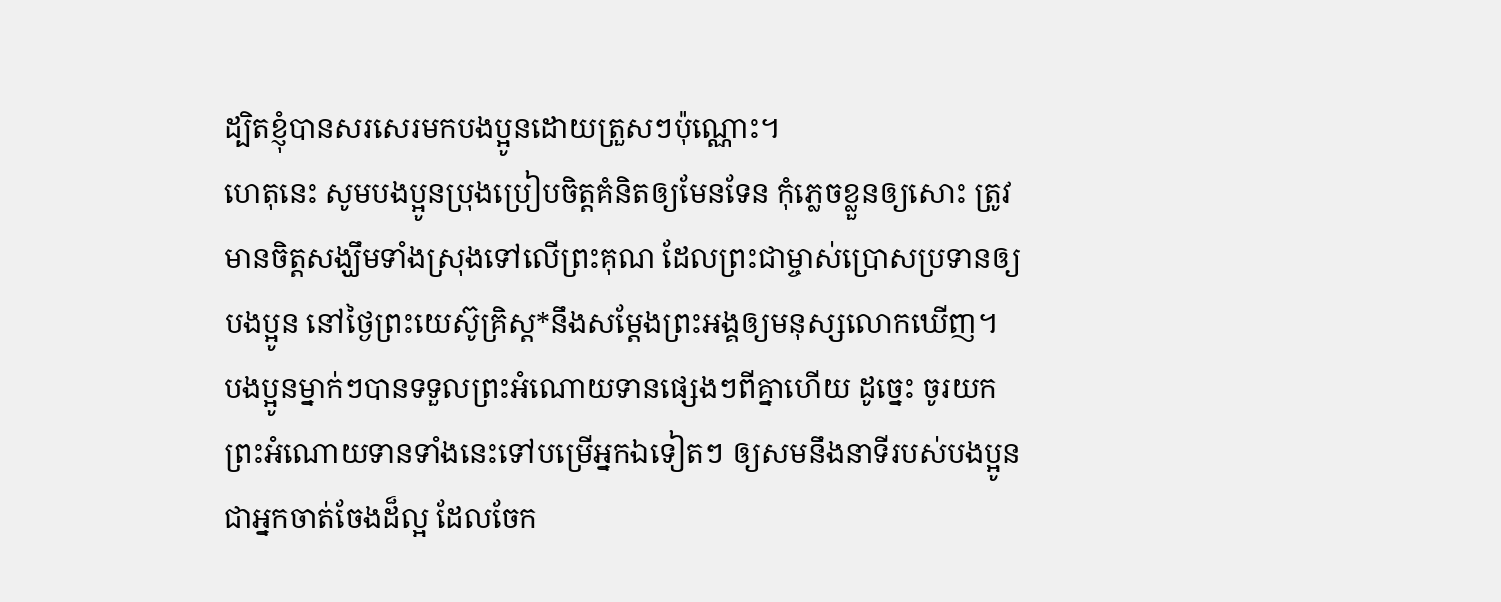ដ្បិតខ្ញុំបានសរសេរមកបងប្អូនដោយត្រួសៗប៉ុណ្ណោះ។
ហេតុនេះ សូមបងប្អូនប្រុងប្រៀបចិត្តគំនិតឲ្យមែនទែន កុំភ្លេចខ្លួនឲ្យសោះ ត្រូវមានចិត្តសង្ឃឹមទាំងស្រុងទៅលើព្រះគុណ ដែលព្រះជាម្ចាស់ប្រោសប្រទានឲ្យបងប្អូន នៅថ្ងៃព្រះយេស៊ូគ្រិស្ត*នឹងសម្តែងព្រះអង្គឲ្យមនុស្សលោកឃើញ។
បងប្អូនម្នាក់ៗបានទទួលព្រះអំណោយទានផ្សេងៗពីគ្នាហើយ ដូច្នេះ ចូរយកព្រះអំណោយទានទាំងនេះទៅបម្រើអ្នកឯទៀតៗ ឲ្យសមនឹងនាទីរបស់បងប្អូន ជាអ្នកចាត់ចែងដ៏ល្អ ដែលចែក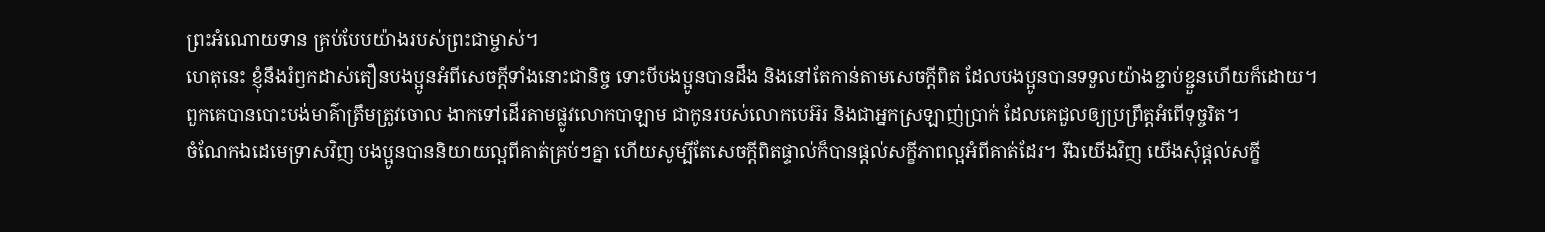ព្រះអំណោយទាន គ្រប់បែបយ៉ាងរបស់ព្រះជាម្ចាស់។
ហេតុនេះ ខ្ញុំនឹងរំឭកដាស់តឿនបងប្អូនអំពីសេចក្ដីទាំងនោះជានិច្ច ទោះបីបងប្អូនបានដឹង និងនៅតែកាន់តាមសេចក្ដីពិត ដែលបងប្អូនបានទទួលយ៉ាងខ្ជាប់ខ្ជួនហើយក៏ដោយ។
ពួកគេបានបោះបង់មាគ៌ាត្រឹមត្រូវចោល ងាកទៅដើរតាមផ្លូវលោកបាឡាម ជាកូនរបស់លោកបេអ៊រ និងជាអ្នកស្រឡាញ់ប្រាក់ ដែលគេជួលឲ្យប្រព្រឹត្តអំពើទុច្ចរិត។
ចំណែកឯដេមេទ្រាសវិញ បងប្អូនបាននិយាយល្អពីគាត់គ្រប់ៗគ្នា ហើយសូម្បីតែសេចក្ដីពិតផ្ទាល់ក៏បានផ្ដល់សក្ខីភាពល្អអំពីគាត់ដែរ។ រីឯយើងវិញ យើងសុំផ្ដល់សក្ខី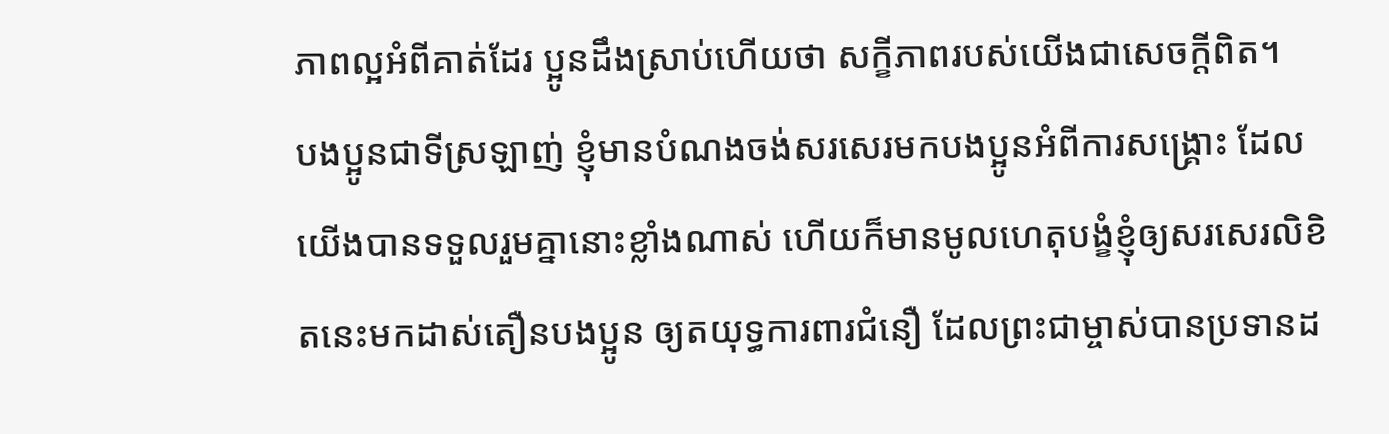ភាពល្អអំពីគាត់ដែរ ប្អូនដឹងស្រាប់ហើយថា សក្ខីភាពរបស់យើងជាសេចក្ដីពិត។
បងប្អូនជាទីស្រឡាញ់ ខ្ញុំមានបំណងចង់សរសេរមកបងប្អូនអំពីការសង្គ្រោះ ដែលយើងបានទទួលរួមគ្នានោះខ្លាំងណាស់ ហើយក៏មានមូលហេតុបង្ខំខ្ញុំឲ្យសរសេរលិខិតនេះមកដាស់តឿនបងប្អូន ឲ្យតយុទ្ធការពារជំនឿ ដែលព្រះជាម្ចាស់បានប្រទានដ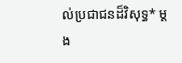ល់ប្រជាជនដ៏វិសុទ្ធ* ម្ដង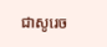ជាសូរេច